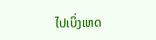ໄປເບິ່ງເຫດ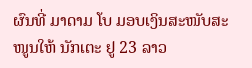ຜົນທີ່ ມາດາມ ໂບ ມອບເງິນສະໜັບສະໜູນໃຫ້ ນັກເຕະ ຢູ 23 ລາວ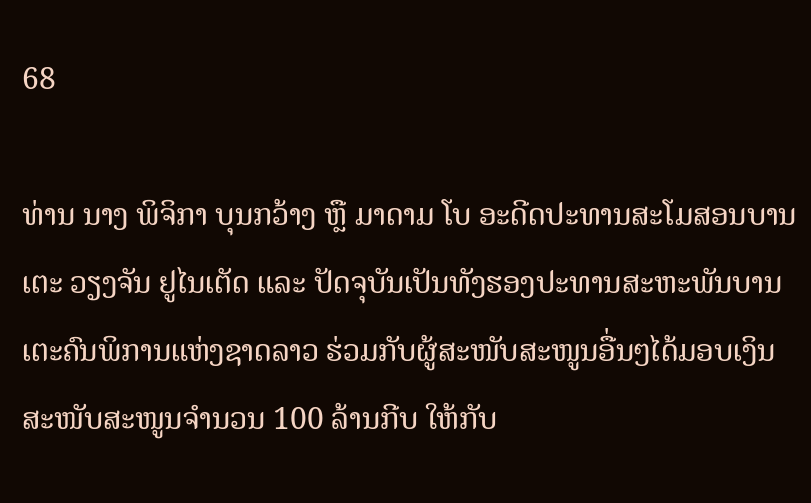68

ທ່ານ ນາງ ພິຈິກາ ບຸນກວ້າງ ຫຼື ມາດາມ ໂບ ອະດີດປະທານສະໂມສອນບານເຕະ ວຽງຈັນ ຢູໄນເຕັດ ແລະ ປັດຈຸບັນເປັນທັງຮອງປະທານສະຫະພັນບານເຕະຄົນພິການແຫ່ງຊາດລາວ ຮ່ວມກັບຜູ້ສະໜັບສະໜູນອື່ນໆໄດ້ມອບເງິນສະໜັບສະໜູນຈໍານວນ 100 ລ້ານກີບ ໃຫ້ກັບ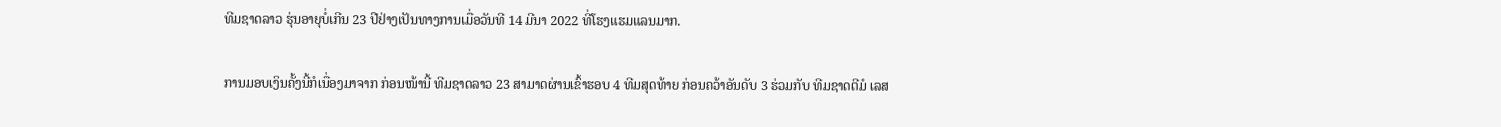ທີມຊາດລາວ ຮຸ່ນອາຍຸບໍ່ເກີນ 23 ປີຢ່າງເປັນທາງການເມື່ອວັນທີ 14 ມີນາ 2022 ທີ່ໂຮງແຮມແລນມາກ.

ການມອບເງິນຄັ້ງນີ້ກໍເນື່ອງມາຈາກ ກ່ອນໜ້ານີ້ ທີມຊາດລາວ 23 ສາມາດຜ່ານເຂົ້າຮອບ 4 ທີມສຸດທ້າຍ ກ່ອນຄວ້າອັນດັບ 3 ຮ່ວມກັບ ທີມຊາດຕີມໍ ເລສ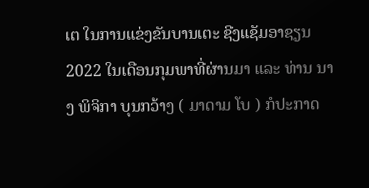ເຕ ໃນການແຂ່ງຂັນບານເຕະ ຊີງແຊັມອາຊຽນ 2022 ໃນເດືອນກຸມພາທີ່ຜ່ານມາ ແລະ ທ່ານ ນາງ ພິຈິກາ ບຸນກວ້າງ ( ມາດາມ ໂບ ) ກໍປະກາດ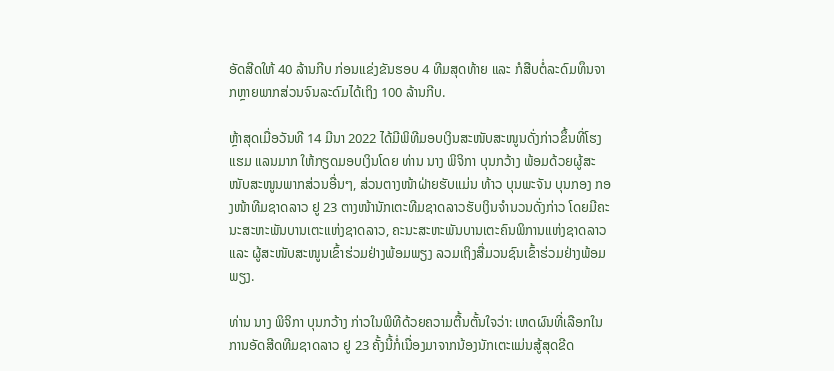ອັດສີດໃຫ້ 40 ລ້ານກີບ ກ່ອນແຂ່ງຂັນຮອບ 4 ທີມສຸດທ້າຍ ແລະ ກໍສືບຕໍ່ລະດົມທຶນຈາກຫຼາຍພາກສ່ວນຈົນລະດົມໄດ້ເຖິງ 100 ລ້ານກີບ.

ຫຼ້າສຸດເມື່ອວັນທີ 14 ມີນາ 2022 ໄດ້ມີພິທີມອບເງິນສະໜັບສະໜູນດັ່ງກ່າວຂຶ້ນທີ່ໂຮງແຮມ ແລນມາກ ໃຫ້ກຽດມອບເງິນໂດຍ ທ່ານ ນາງ ພິຈິກາ ບຸນກວ້າງ ພ້ອມດ້ວຍຜູ້ສະໜັບສະໜູນພາກສ່ວນອື່ນໆ, ສ່ວນຕາງໜ້າຝ່າຍຮັບແມ່ນ ທ້າວ ບຸນພະຈັນ ບຸນກອງ ກອງໜ້າທີມຊາດລາວ ຢູ 23 ຕາງໜ້ານັກເຕະທີມຊາດລາວຮັບເງິນຈໍານວນດັ່ງກ່າວ ໂດຍມີຄະນະສະຫະພັນບານເຕະແຫ່ງຊາດລາວ, ຄະນະສະຫະພັນບານເຕະຄົນພິການແຫ່ງຊາດລາວ ແລະ ຜູ້ສະໜັບສະໜູນເຂົ້າຮ່ວມຢ່າງພ້ອມພຽງ ລວມເຖິງສື່ມວນຊົນເຂົ້າຮ່ວມຢ່າງພ້ອມພຽງ.

ທ່ານ ນາງ ພິຈິກາ ບຸນກວ້າງ ກ່າວໃນພິທີດ້ວຍຄວາມຕື້ນຕັ້ນໃຈວ່າ: ເຫດຜົນທີ່ເລືອກໃນການອັດສີດທີມຊາດລາວ ຢູ 23 ຄັ້ງນີ້ກໍ່ເນື່ອງມາຈາກນ້ອງນັກເຕະແມ່ນສູ້ສຸດຂີດ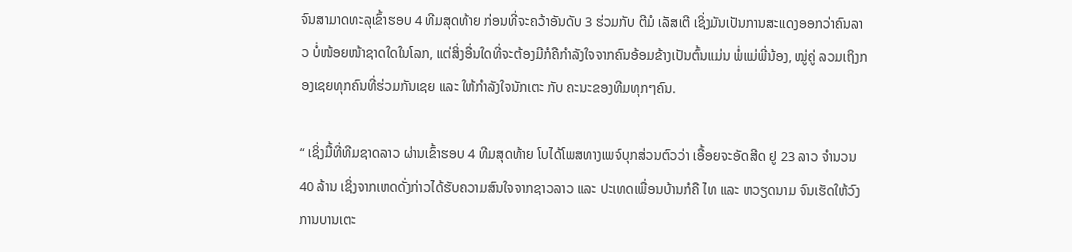ຈົນສາມາດທະລຸເຂົ້າຮອບ 4 ທີມສຸດທ້າຍ ກ່ອນທີ່ຈະຄວ້າອັນດັບ 3 ຮ່ວມກັບ ຕີມໍ ເລັສເຕີ ເຊິ່ງມັນເປັນການສະແດງອອກວ່າຄົນລາວ ບໍ່ໜ້ອຍໜ້າຊາດໃດໃນໂລກ, ແຕ່ສິ່ງອື່ນໃດທີ່ຈະຕ້ອງມີກໍຄືກໍາລັງໃຈຈາກຄົນອ້ອມຂ້າງເປັນຕົ້ນແມ່ນ ພໍ່ແມ່ພີ່ນ້ອງ, ໝູ່ຄູ່ ລວມເຖິງກອງເຊຍທຸກຄົນທີ່ຮ່ວມກັນເຊຍ ແລະ ໃຫ້ກໍາລັງໃຈນັກເຕະ ກັບ ຄະນະຂອງທີມທຸກໆຄົນ.

“ ເຊິ່ງມື້ທີ່ທີມຊາດລາວ ຜ່ານເຂົ້າຮອບ 4 ທີມສຸດທ້າຍ ໂບໄດ້ໂພສທາງເພຈ໌ບຸກສ່ວນຕົວວ່າ ເອື້ອຍຈະອັດສີດ ຢູ 23 ລາວ ຈໍານວນ 40 ລ້ານ ເຊິ່ງຈາກເຫດດັ່ງກ່າວໄດ້ຮັບຄວາມສົນໃຈຈາກຊາວລາວ ແລະ ປະເທດເພື່ອນບ້ານກໍຄື ໄທ ແລະ ຫວຽດນາມ ຈົນເຮັດໃຫ້ວົງການບານເຕະ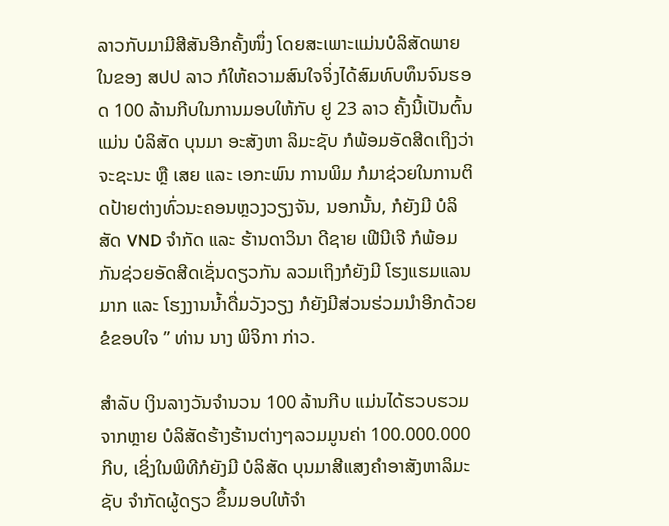ລາວກັບມາມີສີສັນອີກຄັ້ງໜຶ່ງ ໂດຍສະເພາະແມ່ນບໍລິສັດພາຍໃນຂອງ ສປປ ລາວ ກໍໃຫ້ຄວາມສົນໃຈຈິ່ງໄດ້ສົມທົບທຶນຈົນຮອດ 100 ລ້ານກີບໃນການມອບໃຫ້ກັບ ຢູ 23 ລາວ ຄັ້ງນີ້ເປັນຕົ້ນແມ່ນ ບໍລິສັດ ບຸນມາ ອະສັງຫາ ລິມະຊັບ ກໍພ້ອມອັດສີດເຖິງວ່າຈະຊະນະ ຫຼື ເສຍ ແລະ ເອກະພົນ ການພິມ ກໍມາຊ່ວຍໃນການຕິດປ້າຍຕ່າງທົ່ວນະຄອນຫຼວງວຽງຈັນ, ນອກນັ້ນ, ກໍຍັງມີ ບໍລິສັດ VND ຈຳກັດ ແລະ ຮ້ານດາວິນາ ດີຊາຍ ເຟີນີເຈີ ກໍພ້ອມກັນຊ່ວຍອັດສີດເຊັ່ນດຽວກັນ ລວມເຖິງກໍຍັງມີ ໂຮງແຮມແລນມາກ ແລະ ໂຮງງານນໍ້າດື່ມວັງວຽງ ກໍຍັງມີສ່ວນຮ່ວມນໍາອີກດ້ວຍ ຂໍຂອບໃຈ ” ທ່ານ ນາງ ພິຈິກາ ກ່າວ.

ສໍາລັບ ເງິນລາງວັນຈໍານວນ 100 ລ້ານກີບ ແມ່ນໄດ້ຮວບຮວມຈາກຫຼາຍ ບໍລິສັດຮ້າງຮ້ານຕ່າງໆລວມມູນຄ່າ 100.000.000 ກີບ, ເຊິ່ງໃນພິທີກໍຍັງມີ ບໍລິສັດ ບຸນມາສີແສງຄຳອາສັງຫາລິມະຊັບ ຈຳກັດຜູ້ດຽວ ຂຶ້ນມອບໃຫ້ຈໍາ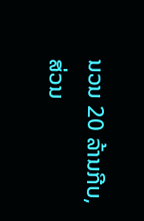ນວນ 20 ລ້ານກີບ, ສ່ວນ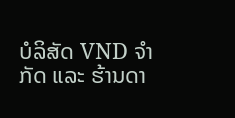ບໍລິສັດ VND ຈຳກັດ ແລະ ຮ້ານດາ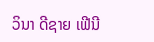ວິນາ ດີຊາຍ ເຟີນີ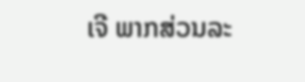ເຈີ ພາກສ່ວນລະ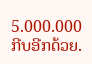5.000.000 ກີບອີກດ້ວຍ.